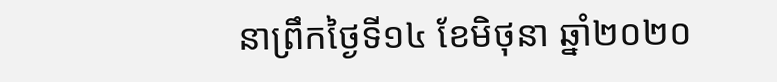នាព្រឹកថ្ងៃទី១៤ ខែមិថុនា ឆ្នាំ២០២០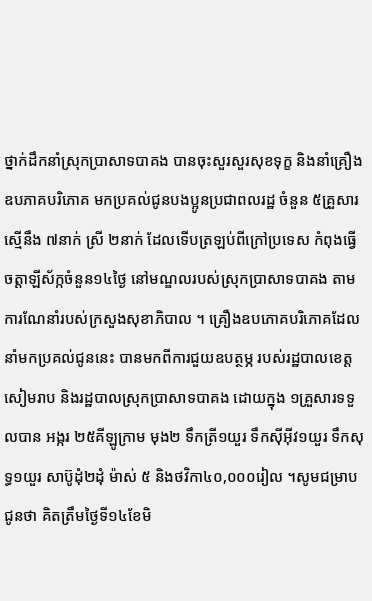ថ្នាក់ដឹកនាំស្រុកប្រាសាទបាគង បានចុះសួរសួរសុខទុក្ខ និងនាំគ្រឿងឧបភាគបរិភោគ មកប្រគល់ជូនបងប្អូនប្រជាពលរដ្ឋ ចំនួន ៥គ្រួសារ ស្មេីនឹង ៧នាក់ ស្រី ២នាក់ ដែលទើបត្រឡប់ពីក្រៅប្រទេស កំពុងធ្វេី ចត្តាឡីស័ក្កចំនួន១៤ថ្ងៃ នៅមណ្ឌលរបស់ស្រុកប្រាសាទបាគង តាមការណែនាំរបស់ក្រសួងសុខាភិបាល ។ គ្រឿងឧបភោគបរិភោគដែលនាំមកប្រគល់ជូននេះ បានមកពីការជួយឧបត្ថម្ភ របស់រដ្ឋបាលខេត្តសៀមរាប និងរដ្ឋបាលស្រុកប្រាសាទបាគង ដោយក្នុង ១គ្រួសារទទួលបាន អង្ករ ២៥គីឡូក្រាម មុង២ ទឹកត្រី១យួរ ទឹកស៊ីអុីវ១យួរ ទឹកសុទ្ធ១យួរ សាប៊ូដុំ២ដុំ ម៉ាស់ ៥ និងថវិកា៤០,០០០រៀល ។សូមជម្រាបជូនថា គិតត្រឹមថ្ងៃទី១៤ខែមិ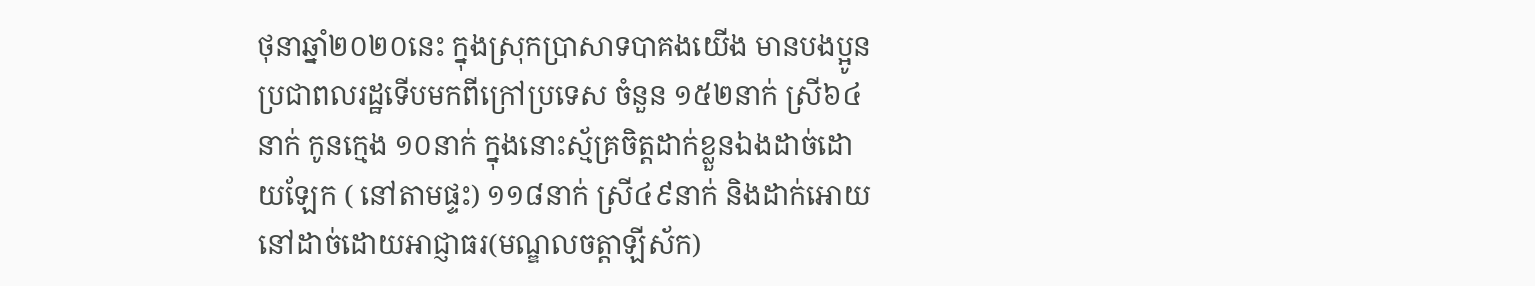ថុនាឆ្នាំ២០២០នេះ ក្នុងស្រុកប្រាសាទបាគងយើង មានបងប្អូនប្រជាពលរដ្ឋទើបមកពីក្រៅប្រទេស ចំនួន ១៥២នាក់ ស្រី៦៤នាក់ កូនក្មេង ១០នាក់ ក្នុងនោះស្ម័គ្រចិត្តដាក់ខ្លួនឯងដាច់ដោយឡែក ( នៅតាមផ្ទះ) ១១៨នាក់ ស្រី៤៩នាក់ និងដាក់អោយនៅដាច់ដោយអាជ្ញាធរ(មណ្ឌលចត្តាឡីស័ក)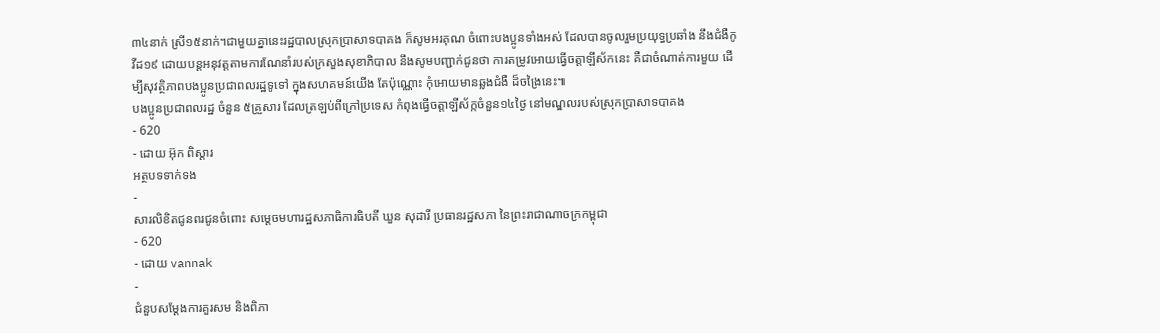៣៤នាក់ ស្រី១៥នាក់។ជាមួយគ្នានេះរដ្ឋបាលស្រុកប្រាសាទបាគង ក៏សូមអរគុណ ចំពោះបងប្អូនទាំងអស់ ដែលបានចូលរួមប្រយុទ្ធប្រឆាំង នឹងជំងឺកូវីដ១៩ ដោយបន្តអនុវត្តតាមការណែនាំរបស់ក្រសួងសុខាភិបាល នឹងសូមបញ្ជាក់ជូនថា ការតម្រូវអោយធ្វើចត្តាឡីស័កនេះ គឺជាចំណាត់ការមួយ ដើម្បីសុវត្ថិភាពបងប្អូនប្រជាពលរដ្ឋទូទៅ ក្នុងសហគមន៍យើង តែប៉ុណ្ណោះ កុំអោយមានឆ្លងជំងឺ ដ៏ចង្រៃនេះ៕
បងប្អូនប្រជាពលរដ្ឋ ចំនួន ៥គ្រួសារ ដែលត្រឡប់ពីក្រៅប្រទេស កំពុងធ្វេីចត្តាឡីស័ក្កចំនួន១៤ថ្ងៃ នៅមណ្ឌលរបស់ស្រុកប្រាសាទបាគង
- 620
- ដោយ អ៊ុក ពិស្តារ
អត្ថបទទាក់ទង
-
សារលិខិតជូនពរជូនចំពោះ សម្តេចមហារដ្ឋសភាធិការធិបតី ឃួន សុដារី ប្រធានរដ្ឋសភា នៃព្រះរាជាណាចក្រកម្ពុជា
- 620
- ដោយ vannak
-
ជំនួបសម្ដែងការគួរសម និងពិភា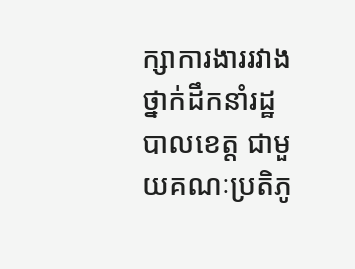ក្សាការងាររវាងថ្នាក់ដឹកនាំរដ្ឋបាលខេត្ត ជាមួយគណៈប្រតិភូ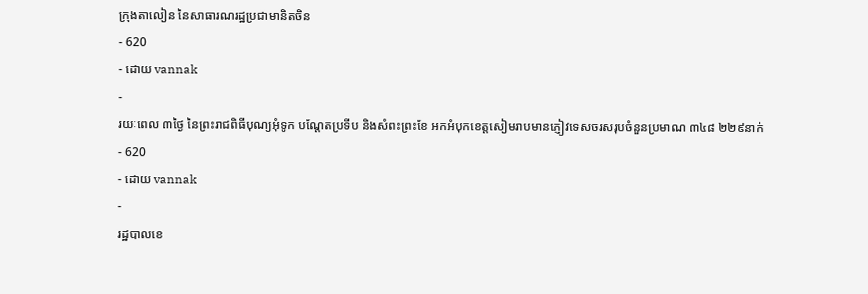ក្រុងតាលៀន នៃសាធារណរដ្ឋប្រជាមានិតចិន
- 620
- ដោយ vannak
-
រយៈពេល ៣ថ្ងៃ នៃព្រះរាជពិធីបុណ្យអុំទូក បណ្តែតប្រទីប និងសំពះព្រះខែ អកអំបុកខេត្តសៀមរាបមានភ្ញៀវទេសចរសរុបចំនួនប្រមាណ ៣៤៨ ២២៩នាក់
- 620
- ដោយ vannak
-
រដ្ឋបាលខេ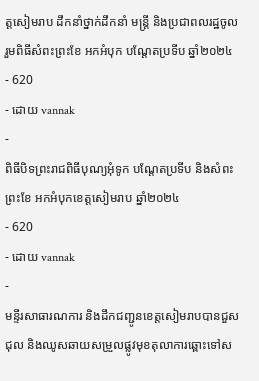ត្តសៀមរាប ដឹកនាំថ្នាក់ដឹកនាំ មន្រ្តី និងប្រជាពលរដ្ឋចូលរួមពិធីសំពះព្រះខែ អកអំបុក បណ្ដែតប្រទីប ឆ្នាំ២០២៤
- 620
- ដោយ vannak
-
ពិធីបិទព្រះរាជពិធីបុណ្យអុំទូក បណ្តែតប្រទីប និងសំពះព្រះខែ អកអំបុកខេត្តសៀមរាប ឆ្នាំ២០២៤
- 620
- ដោយ vannak
-
មន្ទីរសាធារណការ និងដឹកជញ្ជូនខេត្តសៀមរាបបានជួសជុល និងឈូសឆាយសម្រួលផ្លូវមុខតុលាការឆ្ពោះទៅស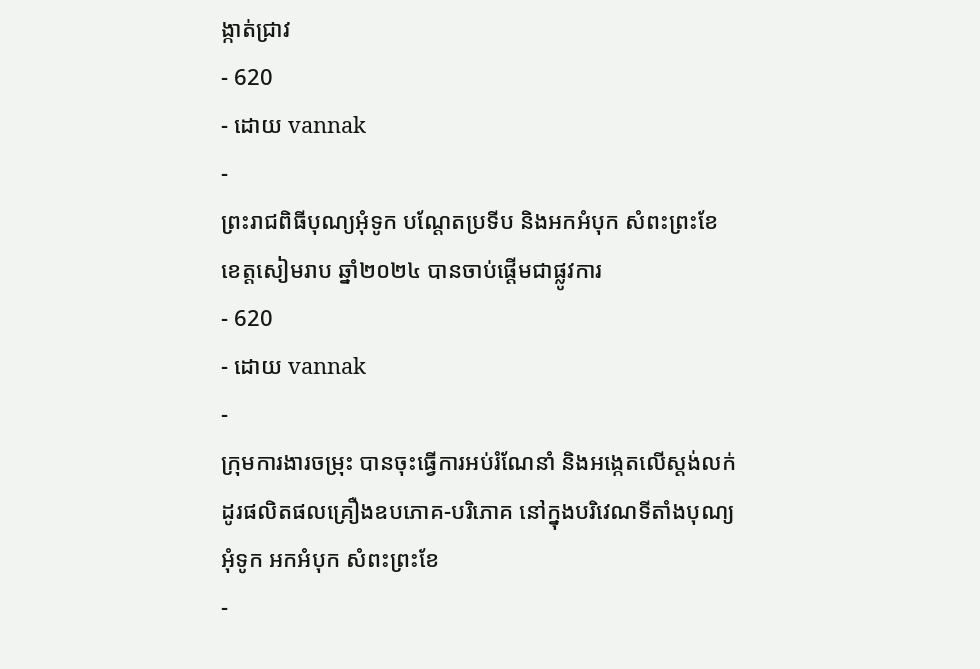ង្កាត់ជ្រាវ
- 620
- ដោយ vannak
-
ព្រះរាជពិធីបុណ្យអុំទូក បណ្តែតប្រទីប និងអកអំបុក សំពះព្រះខែ ខេត្តសៀមរាប ឆ្នាំ២០២៤ បានចាប់ផ្ដើមជាផ្លូវការ
- 620
- ដោយ vannak
-
ក្រុមការងារចម្រុះ បានចុះធ្វើការអប់រំណែនាំ និងអង្កេតលើស្តង់លក់ដូរផលិតផលគ្រឿងឧបភោគ-បរិភោគ នៅក្នុងបរិវេណទីតាំងបុណ្យអុំទូក អកអំបុក សំពះព្រះខែ
-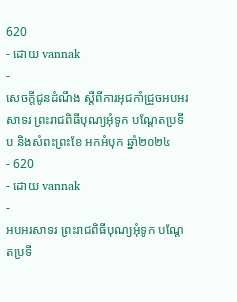620
- ដោយ vannak
-
សេចក្តីជូនដំណឹង ស្តីពីការអុជកាំជ្រួចអបអរសាទរ ព្រះរាជពិធីបុណ្យអុំទូក បណ្តែតប្រទីប និងសំពះព្រះខែ អកអំបុក ឆ្នាំ២០២៤
- 620
- ដោយ vannak
-
អបអរសាទរ ព្រះរាជពិធីបុណ្យអុំទូក បណ្ដែតប្រទី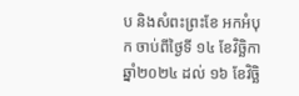ប និងសំពះព្រះខែ អកអំបុក ចាប់ពីថ្ងៃទី ១៤ ខែវិច្ឆិកា ឆ្នាំ២០២៤ ដល់ ១៦ ខែវិច្ឆិ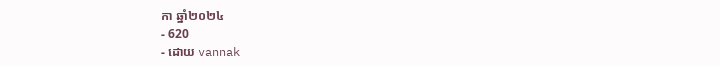កា ឆ្នាំ២០២៤
- 620
- ដោយ vannak